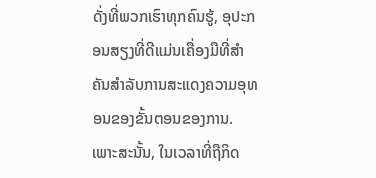ດັ່ງທີ່ພວກເຮົາທຸກຄົນຮູ້, ອຸປະກອນສຽງທີ່ດີແມ່ນເຄື່ອງມືທີ່ສໍາຄັນສໍາລັບການສະແດງຄວາມອຸທອນຂອງຂັ້ນຕອນຂອງການ. ເພາະສະນັ້ນ, ໃນເວລາທີ່ຖືກິດ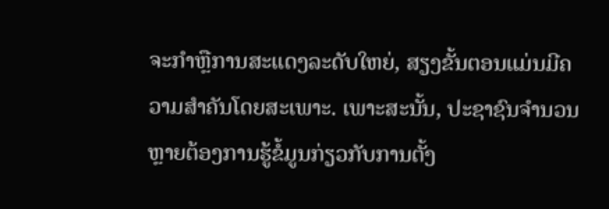ຈະກໍາຫຼືການສະແດງລະດັບໃຫຍ່, ສຽງຂັ້ນຕອນແມ່ນມີຄວາມສໍາຄັນໂດຍສະເພາະ. ເພາະສະນັ້ນ, ປະຊາຊົນຈໍານວນຫຼາຍຕ້ອງການຮູ້ຂໍ້ມູນກ່ຽວກັບການຕັ້ງ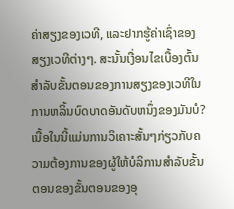ຄ່າສຽງຂອງເວທີ, ແລະຢາກຮູ້ຄ່າເຊົ່າຂອງສຽງເວທີຕ່າງໆ. ສະນັ້ນເງື່ອນໄຂເບື້ອງຕົ້ນສໍາລັບຂັ້ນຕອນຂອງການສຽງຂອງເວທີໃນການຫລິ້ນບົດບາດອັນດັບຫນຶ່ງຂອງມັນບໍ? ເນື້ອໃນນີ້ແມ່ນການວິເຄາະສັ້ນໆກ່ຽວກັບຄວາມຕ້ອງການຂອງຜູ້ໃຫ້ບໍລິການສໍາລັບຂັ້ນຕອນຂອງຂັ້ນຕອນຂອງອຸ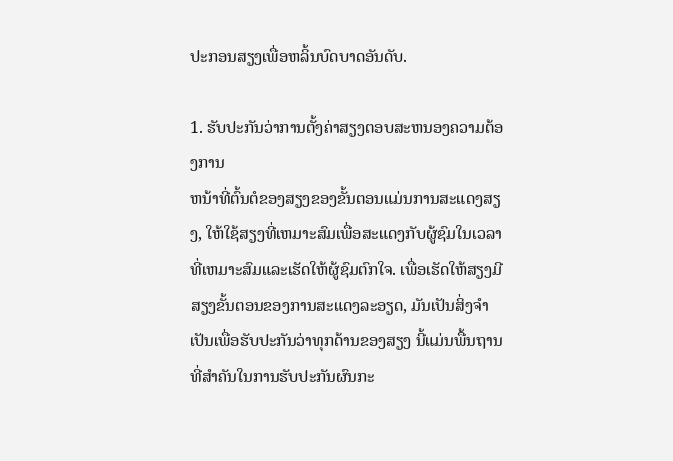ປະກອນສຽງເພື່ອຫລິ້ນບົດບາດອັນດັບ.

1. ຮັບປະກັນວ່າການຕັ້ງຄ່າສຽງຕອບສະຫນອງຄວາມຕ້ອງການ
ຫນ້າທີ່ຕົ້ນຕໍຂອງສຽງຂອງຂັ້ນຕອນແມ່ນການສະແດງສຽງ, ໃຫ້ໃຊ້ສຽງທີ່ເຫມາະສົມເພື່ອສະແດງກັບຜູ້ຊົມໃນເວລາທີ່ເຫມາະສົມແລະເຮັດໃຫ້ຜູ້ຊົມຕົກໃຈ. ເພື່ອເຮັດໃຫ້ສຽງມີສຽງຂັ້ນຕອນຂອງການສະແດງລະອຽດ, ມັນເປັນສິ່ງຈໍາເປັນເພື່ອຮັບປະກັນວ່າທຸກດ້ານຂອງສຽງ ນີ້ແມ່ນພື້ນຖານທີ່ສໍາຄັນໃນການຮັບປະກັນຜົນກະ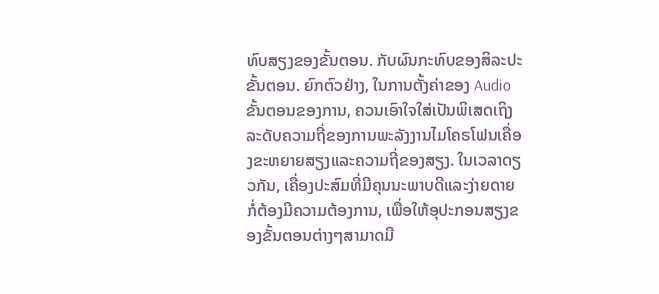ທົບສຽງຂອງຂັ້ນຕອນ. ກັບຜົນກະທົບຂອງສິລະປະຂັ້ນຕອນ. ຍົກຕົວຢ່າງ, ໃນການຕັ້ງຄ່າຂອງ Audio ຂັ້ນຕອນຂອງການ, ຄວນເອົາໃຈໃສ່ເປັນພິເສດເຖິງລະດັບຄວາມຖີ່ຂອງການພະລັງງານໄມໂຄຣໂຟນເຄື່ອງຂະຫຍາຍສຽງແລະຄວາມຖີ່ຂອງສຽງ. ໃນເວລາດຽວກັນ, ເຄື່ອງປະສົມທີ່ມີຄຸນນະພາບດີແລະງ່າຍດາຍກໍ່ຕ້ອງມີຄວາມຕ້ອງການ, ເພື່ອໃຫ້ອຸປະກອນສຽງຂອງຂັ້ນຕອນຕ່າງໆສາມາດມີ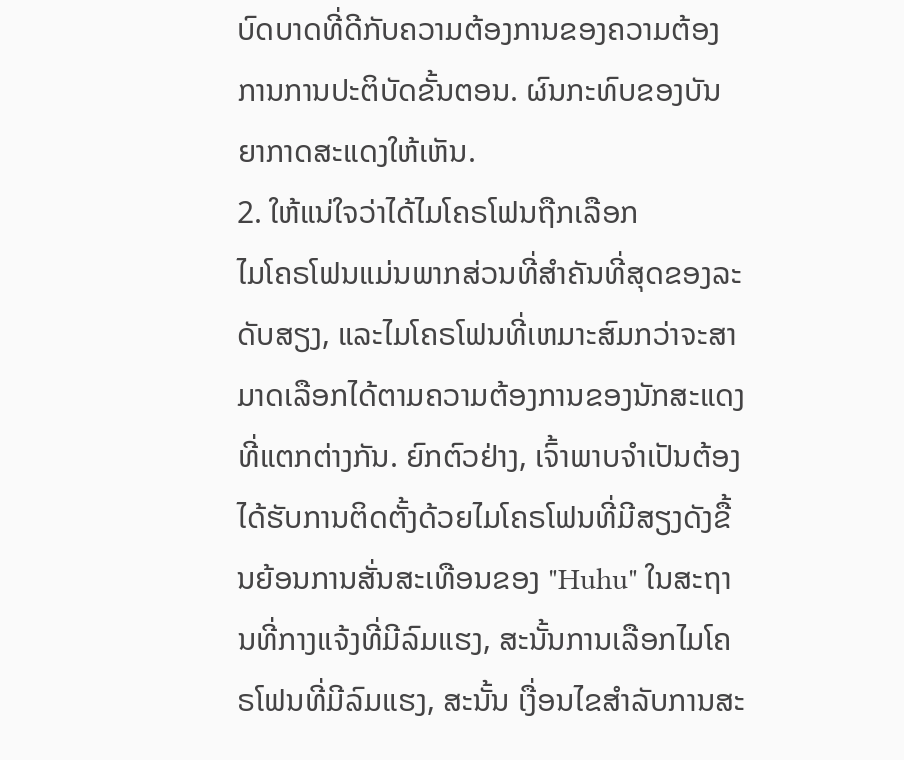ບົດບາດທີ່ດີກັບຄວາມຕ້ອງການຂອງຄວາມຕ້ອງການການປະຕິບັດຂັ້ນຕອນ. ຜົນກະທົບຂອງບັນຍາກາດສະແດງໃຫ້ເຫັນ.
2. ໃຫ້ແນ່ໃຈວ່າໄດ້ໄມໂຄຣໂຟນຖືກເລືອກ
ໄມໂຄຣໂຟນແມ່ນພາກສ່ວນທີ່ສໍາຄັນທີ່ສຸດຂອງລະດັບສຽງ, ແລະໄມໂຄຣໂຟນທີ່ເຫມາະສົມກວ່າຈະສາມາດເລືອກໄດ້ຕາມຄວາມຕ້ອງການຂອງນັກສະແດງທີ່ແຕກຕ່າງກັນ. ຍົກຕົວຢ່າງ, ເຈົ້າພາບຈໍາເປັນຕ້ອງໄດ້ຮັບການຕິດຕັ້ງດ້ວຍໄມໂຄຣໂຟນທີ່ມີສຽງດັງຂື້ນຍ້ອນການສັ່ນສະເທືອນຂອງ "Huhu" ໃນສະຖານທີ່ກາງແຈ້ງທີ່ມີລົມແຮງ, ສະນັ້ນການເລືອກໄມໂຄຣໂຟນທີ່ມີລົມແຮງ, ສະນັ້ນ ເງື່ອນໄຂສໍາລັບການສະ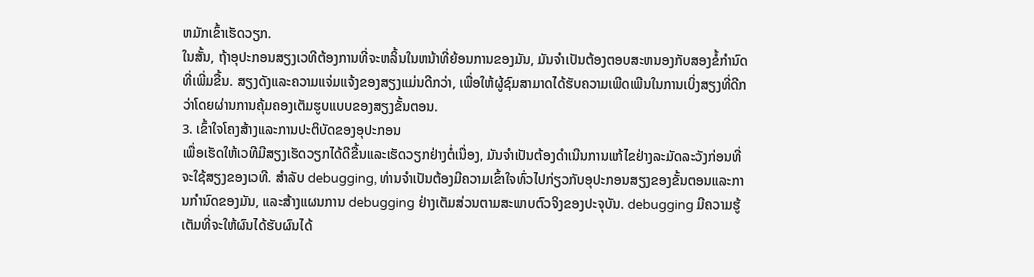ຫມັກເຂົ້າເຮັດວຽກ.
ໃນສັ້ນ, ຖ້າອຸປະກອນສຽງເວທີຕ້ອງການທີ່ຈະຫລິ້ນໃນຫນ້າທີ່ຍ້ອນການຂອງມັນ, ມັນຈໍາເປັນຕ້ອງຕອບສະຫນອງກັບສອງຂໍ້ກໍານົດທີ່ເພີ່ມຂື້ນ. ສຽງດັງແລະຄວາມແຈ່ມແຈ້ງຂອງສຽງແມ່ນດີກວ່າ, ເພື່ອໃຫ້ຜູ້ຊົມສາມາດໄດ້ຮັບຄວາມເພີດເພີນໃນການເບິ່ງສຽງທີ່ດີກວ່າໂດຍຜ່ານການຄຸ້ມຄອງເຕັມຮູບແບບຂອງສຽງຂັ້ນຕອນ.
3. ເຂົ້າໃຈໂຄງສ້າງແລະການປະຕິບັດຂອງອຸປະກອນ
ເພື່ອເຮັດໃຫ້ເວທີມີສຽງເຮັດວຽກໄດ້ດີຂື້ນແລະເຮັດວຽກຢ່າງຕໍ່ເນື່ອງ, ມັນຈໍາເປັນຕ້ອງດໍາເນີນການແກ້ໄຂຢ່າງລະມັດລະວັງກ່ອນທີ່ຈະໃຊ້ສຽງຂອງເວທີ. ສໍາລັບ debugging, ທ່ານຈໍາເປັນຕ້ອງມີຄວາມເຂົ້າໃຈທົ່ວໄປກ່ຽວກັບອຸປະກອນສຽງຂອງຂັ້ນຕອນແລະການກໍານົດຂອງມັນ, ແລະສ້າງແຜນການ debugging ຢ່າງເຕັມສ່ວນຕາມສະພາບຕົວຈິງຂອງປະຈຸບັນ. debugging ມີຄວາມຮູ້ເຕັມທີ່ຈະໃຫ້ຜົນໄດ້ຮັບຜົນໄດ້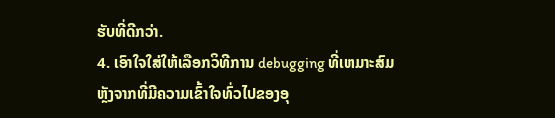ຮັບທີ່ດີກວ່າ.
4. ເອົາໃຈໃສ່ໃຫ້ເລືອກວິທີການ debugging ທີ່ເຫມາະສົມ
ຫຼັງຈາກທີ່ມີຄວາມເຂົ້າໃຈທົ່ວໄປຂອງອຸ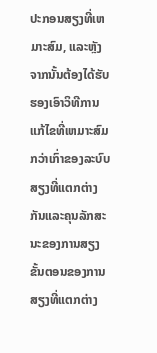ປະກອນສຽງທີ່ເຫມາະສົມ, ແລະຫຼັງຈາກນັ້ນຕ້ອງໄດ້ຮັບຮອງເອົາວິທີການແກ້ໄຂທີ່ເຫມາະສົມກວ່າເກົ່າຂອງລະບົບສຽງທີ່ແຕກຕ່າງກັນແລະຄຸນລັກສະນະຂອງການສຽງຂັ້ນຕອນຂອງການສຽງທີ່ແຕກຕ່າງ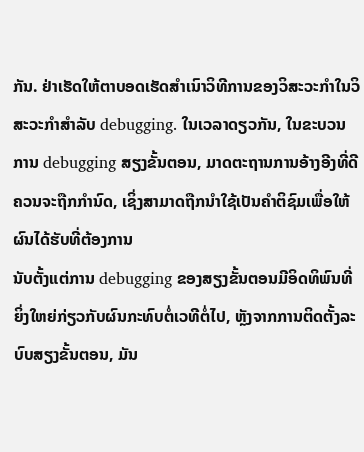ກັນ. ຢ່າເຮັດໃຫ້ຕາບອດເຮັດສໍາເນົາວິທີການຂອງວິສະວະກໍາໃນວິສະວະກໍາສໍາລັບ debugging. ໃນເວລາດຽວກັນ, ໃນຂະບວນການ debugging ສຽງຂັ້ນຕອນ, ມາດຕະຖານການອ້າງອີງທີ່ດີຄວນຈະຖືກກໍານົດ, ເຊິ່ງສາມາດຖືກນໍາໃຊ້ເປັນຄໍາຕິຊົມເພື່ອໃຫ້ຜົນໄດ້ຮັບທີ່ຕ້ອງການ
ນັບຕັ້ງແຕ່ການ debugging ຂອງສຽງຂັ້ນຕອນມີອິດທິພົນທີ່ຍິ່ງໃຫຍ່ກ່ຽວກັບຜົນກະທົບຕໍ່ເວທີຕໍ່ໄປ, ຫຼັງຈາກການຕິດຕັ້ງລະບົບສຽງຂັ້ນຕອນ, ມັນ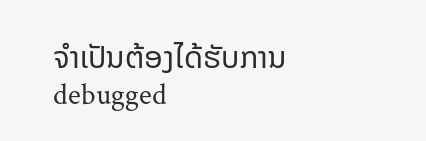ຈໍາເປັນຕ້ອງໄດ້ຮັບການ debugged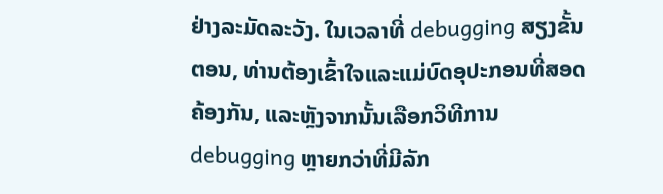ຢ່າງລະມັດລະວັງ. ໃນເວລາທີ່ debugging ສຽງຂັ້ນຕອນ, ທ່ານຕ້ອງເຂົ້າໃຈແລະແມ່ບົດອຸປະກອນທີ່ສອດຄ້ອງກັນ, ແລະຫຼັງຈາກນັ້ນເລືອກວິທີການ debugging ຫຼາຍກວ່າທີ່ມີລັກ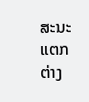ສະນະແຕກຕ່າງ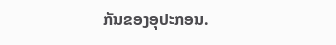ກັນຂອງອຸປະກອນ.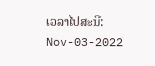ເວລາໄປສະນີ: Nov-03-2022